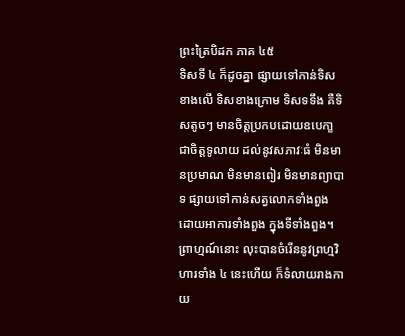ព្រះត្រៃបិដក ភាគ ៤៥
ទិសទី ៤ ក៏ដូចគ្នា ផ្សាយទៅកាន់ទិសខាងលើ ទិសខាងក្រោម ទិសទទឹង គឺទិសតូចៗ មានចិត្តប្រកបដោយឧបេកា្ខ ជាចិត្តទូលាយ ដល់នូវសភាវៈធំ មិនមានប្រមាណ មិនមានពៀរ មិនមានព្យាបាទ ផ្សាយទៅកាន់សត្វលោកទាំងពួង ដោយអាការទាំងពួង ក្នុងទីទាំងពួង។ ព្រាហ្មណ៍នោះ លុះបានចំរើននូវព្រហ្មវិហារទាំង ៤ នេះហើយ ក៏ទំលាយរាងកាយ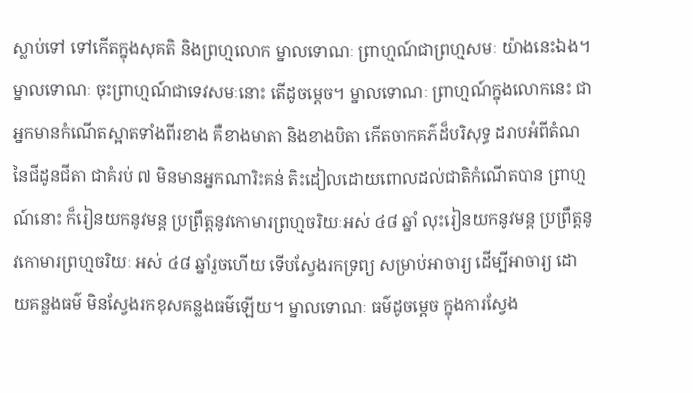ស្លាប់ទៅ ទៅកើតក្នុងសុគតិ និងព្រហ្មលោក ម្នាលទោណៈ ព្រាហ្មណ៍ជាព្រហ្មសមៈ យ៉ាងនេះឯង។ ម្នាលទោណៈ ចុះព្រាហ្មណ៍ជាទេវសមៈនោះ តើដូចម្តេច។ ម្នាលទោណៈ ព្រាហ្មណ៍ក្នុងលោកនេះ ជាអ្នកមានកំណើតស្អាតទាំងពីរខាង គឺខាងមាតា និងខាងបិតា កើតចាកគភ៌ដ៏បរិសុទ្ធ ដរាបអំពីតំណ នៃជីដូនជីតា ជាគំរប់ ៧ មិនមានអ្នកណារិះគន់ តិះដៀលដោយពោលដល់ជាតិកំណើតបាន ព្រាហ្មណ៍នោះ ក៏រៀនយកនូវមន្ត ប្រព្រឹត្តនូវកោមារព្រហ្មចរិយៈអស់ ៤៨ ឆ្នាំ លុះរៀនយកនូវមន្ត ប្រព្រឹត្តនូវកោមារព្រហ្មចរិយៈ អស់ ៤៨ ឆ្នាំរួចហើយ ទើបស្វែងរកទ្រព្យ សម្រាប់អាចារ្យ ដើម្បីអាចារ្យ ដោយគន្លងធម៌ មិនស្វែងរកខុសគន្លងធម៌ឡើយ។ ម្នាលទោណៈ ធម៌ដូចម្តេច ក្នុងការស្វែង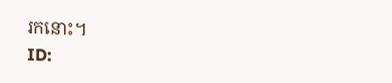រកនោះ។
ID: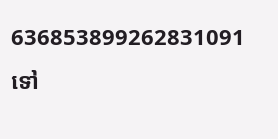636853899262831091
ទៅ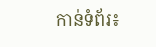កាន់ទំព័រ៖